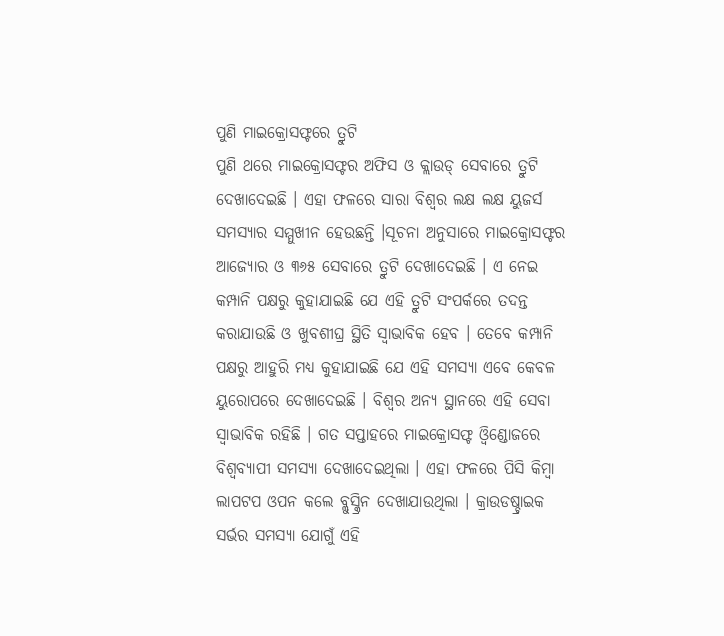ପୁଣି ମାଇକ୍ରୋସଫ୍ଟରେ ତ୍ରୁଟି
ପୁଣି ଥରେ ମାଇକ୍ରୋସଫ୍ଟର ଅଫିସ ଓ କ୍ଲାଉଡ୍ ସେବାରେ ତ୍ରୁଟି ଦେଖାଦେଇଛି । ଏହା ଫଳରେ ସାରା ବିଶ୍ବର ଲକ୍ଷ ଲକ୍ଷ ୟୁଜର୍ସ ସମସ୍ୟାର ସମ୍ମୁଖୀନ ହେଉଛନ୍ତି ।ସୂଚନା ଅନୁସାରେ ମାଇକ୍ରୋସଫ୍ଟର ଆଜ୍ୟୋର ଓ ୩୬୫ ସେବାରେ ତ୍ରୁଟି ଦେଖାଦେଇଛି । ଏ ନେଇ କମ୍ପାନି ପକ୍ଷରୁ କୁହାଯାଇଛି ଯେ ଏହି ତ୍ରୁଟି ସଂପର୍କରେ ତଦନ୍ତ କରାଯାଉଛି ଓ ଖୁବଶୀଘ୍ର ସ୍ଥିତି ସ୍ବାଭାବିକ ହେବ । ତେବେ କମ୍ପାନି ପକ୍ଷରୁ ଆହୁରି ମଧ୍ୟ କୁହାଯାଇଛି ଯେ ଏହି ସମସ୍ୟା ଏବେ କେବଳ ୟୁରୋପରେ ଦେଖାଦେଇଛି । ବିଶ୍ବର ଅନ୍ୟ ସ୍ଥାନରେ ଏହି ସେବା ସ୍ବାଭାବିକ ରହିଛି । ଗତ ସପ୍ତାହରେ ମାଇକ୍ରୋସଫ୍ଟ ଓ୍ବିଣ୍ଡୋଜରେ ବିଶ୍ବବ୍ୟାପୀ ସମସ୍ୟା ଦେଖାଦେଇଥିଲା । ଏହା ଫଳରେ ପିସି କିମ୍ବା ଲାପଟପ ଓପନ କଲେ ବ୍ଲୁସ୍କ୍ରିନ ଦେଖାଯାଉଥିଲା । କ୍ରାଉଡଷ୍ଚ୍ରାଇକ ସର୍ଭର ସମସ୍ୟା ଯୋଗୁଁ ଏହି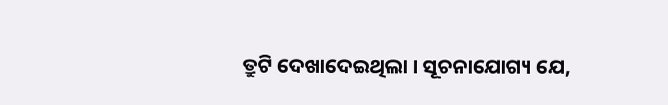ତ୍ରୁଟି ଦେଖାଦେଇଥିଲା । ସୂଚନାଯୋଗ୍ୟ ଯେ,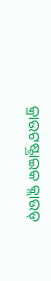କ୍ରାଉଟଷ୍ଟ୍ରାଇକ କ୍ଲାଉଡ୍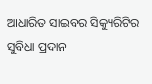ଆଧାରିତ ସାଇବର ସିକ୍ୟୁରିଟିର ସୁବିଧା ପ୍ରଦାନ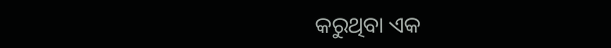କରୁଥିବା ଏକ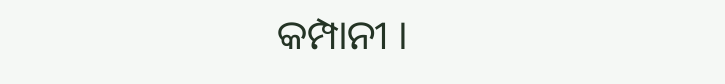କମ୍ପାନୀ ।